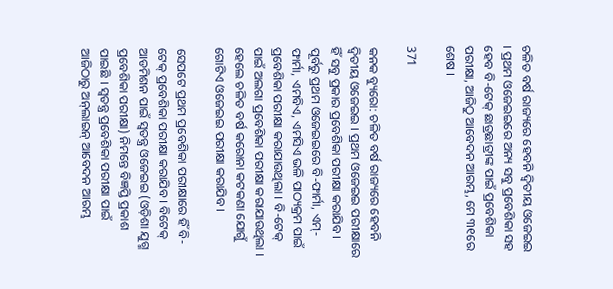ଚଳିତ ବର୍ଷ ରାଜ୍ୟରେ ହେବନି ଦ୍ୱିତୀୟ ଓଜେଇଇ । ପ୍ରଥମ ଓଜେଇଇରେ ଅନ୍ୟ ସବୁ ପ୍ରବେଶିକା ସହ ହେବ ବି-ଟେକ୍ ଛାତ୍ରଛାତ୍ରୀଙ୍କ ପାଇଁ ପ୍ରବେଶିକା ପରୀକ୍ଷା, ଆଜିଠୁ ଆବେଦନ ଆରମ୍ଭ, ମେ ୩୧ରେ ଶେଷ ।

371

କନକ ବ୍ୟୁରୋ: ଚଳିତ ବର୍ଷ ରାଜ୍ୟରେ ହେବନି ଦ୍ୱିତୀୟ ଓଜେଇଇ । ପ୍ରଥମ ଓଜେଇଇ ପରୀକ୍ଷାରେ ହିଁ ସବୁ ପ୍ରକାର ପ୍ରବେଶିକା ପରୀକ୍ଷା କରାଯିବ । ପୂର୍ବରୁ ପ୍ରଥମ ଓଜେଇଇରେ ବି-ଫାର୍ମା, ଏମ୍-ଫାର୍ମା, ଏମବିଏ, ଏମସିଏ ଭଳି ପାଠ୍ୟକ୍ରମ ପାଇଁ ପ୍ରବେଶିକା ପରୀକ୍ଷା କରାଯାଉଥିଲା । ବି-ଟେକ୍ ପାଇଁ ଅଲଗା ପ୍ରବେଶିକା ପରୀକ୍ଷା କରାଯାଉଥିଲା । ହେଲେ ଚଳିତ ବର୍ଷ କରୋନା କଟକଣା ଯୋଗୁଁ ଗୋଟିଏ ଓଜେଇଇ ପରୀକ୍ଷା କରାଯିବ ।

ସେପଟେ ପ୍ରଥମ ପ୍ରବେଶିକା ପରୀକ୍ଷାରେ ହିଁ ବି-ଟେକ୍ ପ୍ରବେଶିକା ପରୀକ୍ଷା କରାଯିବ । ବିଟେକ୍ ଆଡମିଶନ ପାଇଁ ସ୍ୱତନ୍ତ୍ର ଓଜେଇଇ (ଓଡ଼ିଶା ଯୁଗ୍ମ ପ୍ରବେଶିକା ପରୀକ୍ଷା) ନିମନ୍ତେ ବିଜ୍ଞପ୍ତି ପ୍ରକାଶ ପାଇଛି । ସ୍ୱତନ୍ତ୍ର ପ୍ରବେଶିକା ପରୀକ୍ଷା ପାଇଁ ଆଜିଠାରୁ ଅନ୍‌ଲାଇନ୍ ଆବେଦନ ଆରମ୍ଭ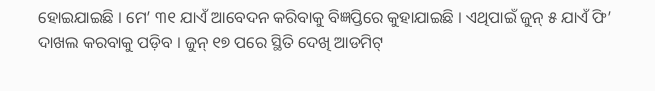ହୋଇଯାଇଛି । ମେ’ ୩୧ ଯାଏଁ ଆବେଦନ କରିବାକୁ ବିଜ୍ଞପ୍ତିରେ କୁହାଯାଇଛି । ଏଥିପାଇଁ ଜୁନ୍ ୫ ଯାଏଁ ଫି’ ଦାଖଲ କରବାକୁ ପଡ଼ିବ । ଜୁନ୍ ୧୭ ପରେ ସ୍ଥିତି ଦେଖି ଆଡମିଟ୍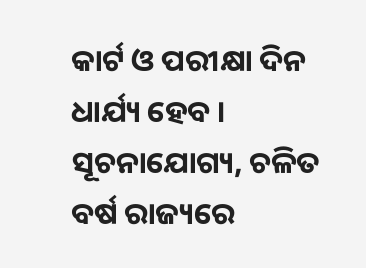କାର୍ଟ ଓ ପରୀକ୍ଷା ଦିନ ଧାର୍ଯ୍ୟ ହେବ । ସୂଚନାଯୋଗ୍ୟ, ଚଳିତ ବର୍ଷ ରାଜ୍ୟରେ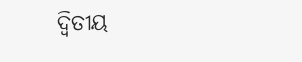ଦ୍ୱିତୀୟ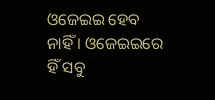ଓଜେଇଇ ହେବ ନାହିଁ । ଓଜେଇଇରେ ହିଁ ସବୁ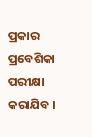ପ୍ରକାର ପ୍ରବେଶିକା ପରୀକ୍ଷା କରାଯିବ ।